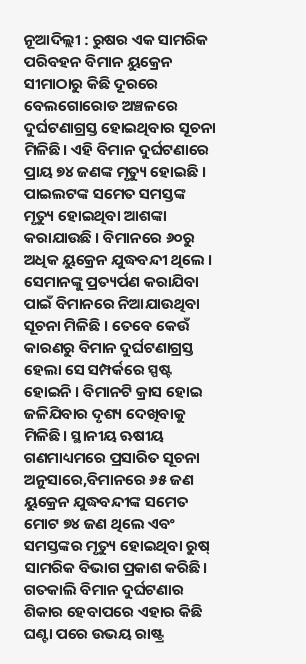ନୂଆଦିଲ୍ଲୀ : ରୁଷର ଏକ ସାମରିକ ପରିବହନ ବିମାନ ୟୁକ୍ରେନ ସୀମାଠାରୁ କିଛି ଦୂରରେ ବେଲଗୋରୋଡ ଅଞ୍ଚଳରେ ଦୁର୍ଘଟଣାଗ୍ରସ୍ତ ହୋଇଥିବାର ସୂଚନା ମିଳିଛି। ଏହି ବିମାନ ଦୁର୍ଘଟଣାରେ ପ୍ରାୟ ୭୪ ଜଣଙ୍କ ମୃତ୍ୟୁ ହୋଇଛି । ପାଇଲଟଙ୍କ ସମେତ ସମସ୍ତଙ୍କ ମୃତ୍ୟୁ ହୋଇଥିବା ଆଶଙ୍କା କରାଯାଉଛି । ବିମାନରେ ୬୦ରୁ ଅଧିକ ୟୁକ୍ରେନ ଯୁଦ୍ଧବନ୍ଦୀ ଥିଲେ । ସେମାନଙ୍କୁ ପ୍ରତ୍ୟର୍ପଣ କରାଯିବା ପାଇଁ ବିମାନରେ ନିଆଯାଉଥିବା ସୂଚନା ମିଳିଛି । ତେବେ କେଉଁ କାରଣରୁ ବିମାନ ଦୁର୍ଘଟଣାଗ୍ରସ୍ତ ହେଲା ସେ ସମ୍ପର୍କରେ ସ୍ପଷ୍ଟ ହୋଇନି । ବିମାନଟି କ୍ରାସ ହୋଇ ଜଳିଯିବାର ଦୃଶ୍ୟ ଦେଖିବାକୁ ମିଳିଛି। ସ୍ଥାନୀୟ ଋଷୀୟ ଗଣମାଧ୍ୟମରେ ପ୍ରସାରିତ ସୂଚନା ଅନୁସାରେ,ବିମାନରେ ୬୫ ଜଣ ୟୁକ୍ରେନ ଯୁଦ୍ଧବନ୍ଦୀଙ୍କ ସମେତ ମୋଟ ୭୪ ଜଣ ଥିଲେ ଏବଂ ସମସ୍ତଙ୍କର ମୃତ୍ୟୁ ହୋଇଥିବା ରୁଷ୍ ସାମରିକ ବିଭାଗ ପ୍ରକାଶ କରିଛି। ଗତକାଲି ବିମାନ ଦୁର୍ଘଟଣାର ଶିକାର ହେବାପରେ ଏହାର କିଛି ଘଣ୍ଟା ପରେ ଉଭୟ ରାଷ୍ଟ୍ର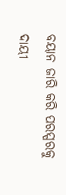ବୟାନ ଜାରି କରି ପରସ୍ପରକୁ ଦାୟୀ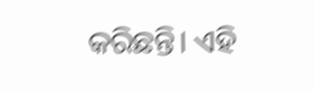କରିଛନ୍ତି। ଏହି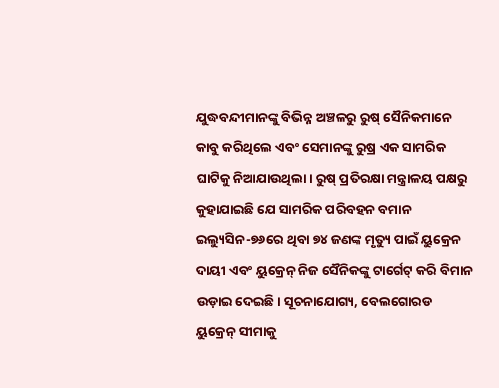ଯୁଦ୍ଧବନ୍ଦୀମାନଙ୍କୁ ବିଭିନ୍ନ ଅଞ୍ଚଳରୁ ରୁଷ୍ ସୈନିକମାନେ କାବୁ କରିଥିଲେ ଏବଂ ସେମାନଙ୍କୁ ରୁଷ୍ର ଏକ ସାମରିକ ଘାଟିକୁ ନିଆଯାଉଥିଲା। ରୁଷ୍ ପ୍ରତିରକ୍ଷା ମନ୍ତ୍ରାଳୟ ପକ୍ଷରୁ କୁହାଯାଇଛି ଯେ ସାମରିକ ପରିବହନ ବମାନ ଇଲ୍ୟୁସିନ-୭୬ରେ ଥିବା ୭୪ ଜଣଙ୍କ ମୃତ୍ୟୁ ପାଇଁ ୟୁକ୍ରେନ ଦାୟୀ ଏବଂ ୟୁକ୍ରେନ୍ ନିଜ ସୈନିକଙ୍କୁ ଟାର୍ଗେଟ୍ କରି ବିମାନ ଉଡ଼ାଇ ଦେଇଛି। ସୂଚନାଯୋଗ୍ୟ, ବେଲଗୋରଡ ୟୁକ୍ରେନ୍ ସୀମାକୁ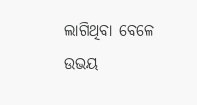ଲାଗିଥିବା ବେଳେ ଉଭୟ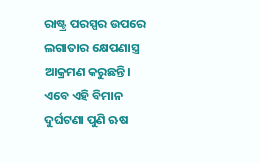ରାଷ୍ଟ୍ର ପରସ୍ପର ଉପରେ ଲଗାତାର କ୍ଷେପଣାସ୍ତ୍ର ଆକ୍ରମଣ କରୁଛନ୍ତି। ଏବେ ଏହି ବିମାନ ଦୁର୍ଘଟଣା ପୁଣି ଋଷ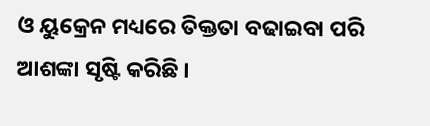ଓ ୟୁକ୍ରେନ ମଧ୍ୟରେ ତିକ୍ତତା ବଢାଇବା ପରି ଆଶଙ୍କା ସୃଷ୍ଟି କରିଛି ।